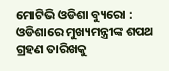ମୋଟିଭି ଓଡିଶା ବ୍ୟୁରୋ : ଓଡିଶାରେ ମୁଖ୍ୟମନ୍ତ୍ରୀଙ୍କ ଶପଥ ଗ୍ରହଣ ତାରିଖକୁ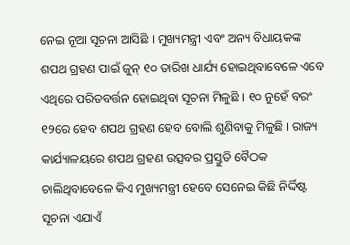ନେଇ ନୂଆ ସୂଚନା ଆସିଛି । ମୁଖ୍ୟମନ୍ତ୍ରୀ ଏବଂ ଅନ୍ୟ ବିଧାୟକଙ୍କ ଶପଥ ଗ୍ରହଣ ପାଇଁ ଜୁନ୍ ୧୦ ତାରିଖ ଧାର୍ଯ୍ୟ ହୋଇଥିବାବେଳେ ଏବେ ଏଥିରେ ପରିତବର୍ତ୍ତନ ହୋଇଥିବା ସୂଚନା ମିଳୁଛି । ୧୦ ନୁହେଁ ବରଂ ୧୨ରେ ହେବ ଶପଥ ଗ୍ରହଣ ହେବ ବୋଲି ଶୁଣିବାକୁ ମିଳୁଛି । ରାଜ୍ୟ କାର୍ଯ୍ୟାଳୟରେ ଶପଥ ଗ୍ରହଣ ଉତ୍ସବର ପ୍ରସ୍ତୁତି ବୈଠକ ଚାଲିଥିବାବେଳେ କିଏ ମୁଖ୍ୟମନ୍ତ୍ରୀ ହେବେ ସେନେଇ କିଛି ନିର୍ଦ୍ଦିଷ୍ଟ ସୂଚନା ଏଯାଏଁ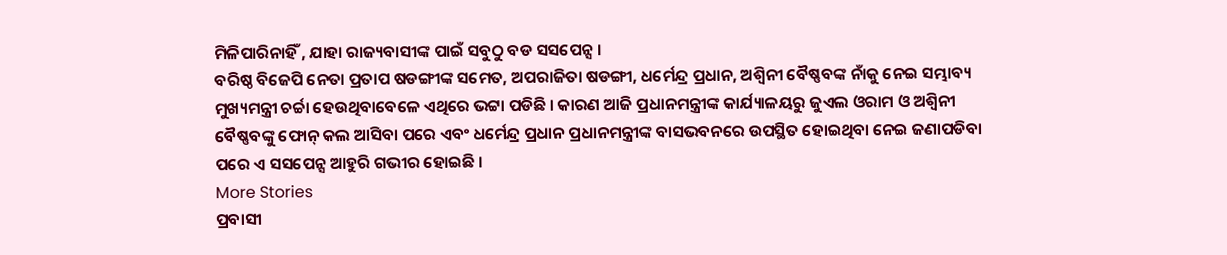ମିଳିପାରିନାହିଁ , ଯାହା ରାଜ୍ୟବାସୀଙ୍କ ପାଇଁ ସବୁଠୁ ବଡ ସସପେନ୍ସ ।
ବରିଷ୍ଠ ବିଜେପି ନେତା ପ୍ରତାପ ଷଡଙ୍ଗୀଙ୍କ ସମେତ, ଅପରାଜିତା ଷଡଙ୍ଗୀ, ଧର୍ମେନ୍ଦ୍ର ପ୍ରଧାନ, ଅଶ୍ୱିନୀ ବୈଷ୍ଣବଙ୍କ ନାଁକୁ ନେଇ ସମ୍ଭାବ୍ୟ ମୁଖ୍ୟମନ୍ତ୍ରୀ ଚର୍ଚ୍ଚା ହେଉଥିବାବେଳେ ଏଥିରେ ଭଟ୍ଟା ପଡିଛି । କାରଣ ଆଜି ପ୍ରଧାନମନ୍ତ୍ରୀଙ୍କ କାର୍ଯ୍ୟାଳୟରୁ ଜୁଏଲ ଓରାମ ଓ ଅଶ୍ୱିନୀ ବୈଷ୍ଣବଙ୍କୁ ଫୋନ୍ କଲ ଆସିବା ପରେ ଏବଂ ଧର୍ମେନ୍ଦ୍ର ପ୍ରଧାନ ପ୍ରଧାନମନ୍ତ୍ରୀଙ୍କ ବାସଭବନରେ ଉପସ୍ଥିତ ହୋଇଥିବା ନେଇ ଜଣାପଡିବା ପରେ ଏ ସସପେନ୍ସ ଆହୁରି ଗଭୀର ହୋଇଛି ।
More Stories
ପ୍ରବାସୀ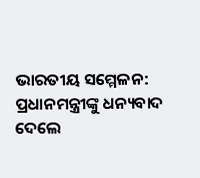ଭାରତୀୟ ସମ୍ମେଳନ: ପ୍ରଧାନମନ୍ତ୍ରୀଙ୍କୁ ଧନ୍ୟବାଦ ଦେଲେ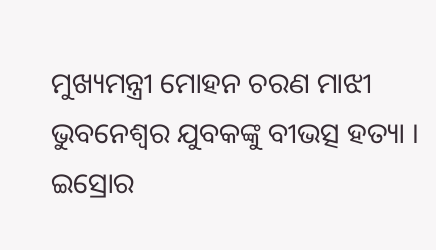ମୁଖ୍ୟମନ୍ତ୍ରୀ ମୋହନ ଚରଣ ମାଝୀ
ଭୁବନେଶ୍ୱର ଯୁବକଙ୍କୁ ବୀଭତ୍ସ ହତ୍ୟା ।
ଇସ୍ରୋର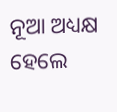ନୂଆ ଅଧ୍ୟକ୍ଷ ହେଲେ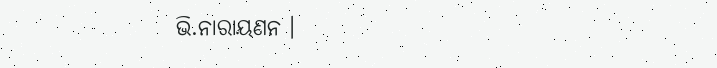ଭି.ନାରାୟଣନ ।